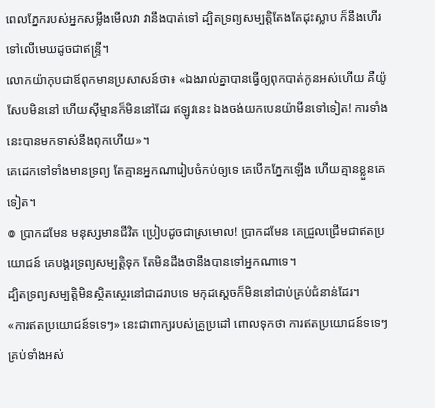ពេលភ្នែករបស់អ្នកសម្លឹងមើលវា វានឹងបាត់ទៅ ដ្បិតទ្រព្យសម្បត្តិតែងតែដុះស្លាប ក៏នឹងហើរទៅលើមេឃដូចជាឥន្ទ្រី។
លោកយ៉ាកុបជាឪពុកមានប្រសាសន៍ថា៖ «ឯងរាល់គ្នាបានធ្វើឲ្យពុកបាត់កូនអស់ហើយ គឺយ៉ូសែបមិននៅ ហើយស៊ីម្មានក៏មិននៅដែរ ឥឡូវនេះ ឯងចង់យកបេនយ៉ាមីនទៅទៀត! ការទាំងនេះបានមកទាស់នឹងពុកហើយ»។
គេដេកទៅទាំងមានទ្រព្យ តែគ្មានអ្នកណារៀបចំកប់ឲ្យទេ គេបើកភ្នែកឡើង ហើយគ្មានខ្លួនគេទៀត។
៙ ប្រាកដមែន មនុស្សមានជីវិត ប្រៀបដូចជាស្រមោល! ប្រាកដមែន គេជ្រួលជ្រើមជាឥតប្រយោជន៍ គេបង្គរទ្រព្យសម្បត្តិទុក តែមិនដឹងថានឹងបានទៅអ្នកណាទេ។
ដ្បិតទ្រព្យសម្បត្តិមិនស្ថិតស្ថេរនៅជាដរាបទេ មកុដស្តេចក៏មិននៅជាប់គ្រប់ជំនាន់ដែរ។
«ការឥតប្រយោជន៍ទទេៗ» នេះជាពាក្យរបស់គ្រូប្រដៅ ពោលទុកថា ការឥតប្រយោជន៍ទទេៗ គ្រប់ទាំងអស់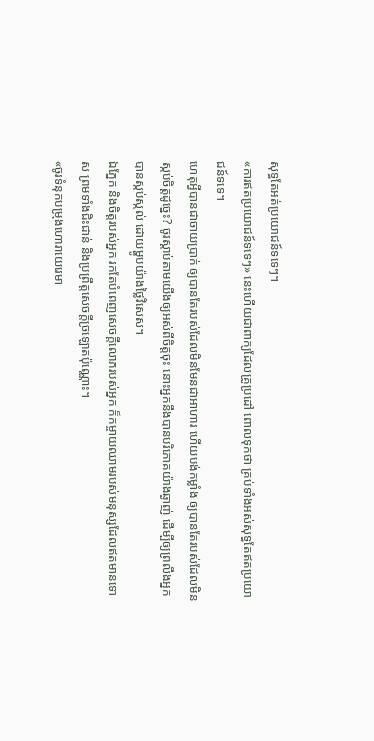សុទ្ធតែអត់ប្រយោជន៍ទទេៗ។
«ការឥតប្រយោជន៍ទទេៗ» នេះហើយជាពាក្យដែលគ្រូប្រដៅ ពោលទុកថា គ្រប់ទាំងអស់សុទ្ធតែឥតប្រយោជន៍ទទេ។
ហេតុអ្វីបានជាចាយប្រាក់ ឲ្យបានតែរបស់ដែលមិនមែនជាអាហារ ហើយបង់កម្លាំង ឲ្យបានតែរបស់ដែលមិនស្កប់ចិត្តដូច្នេះ? ចូរស្តាប់តាមយើងឲ្យអស់ពីចិត្តចុះ នោះអ្នកនឹងបានបរិភោគយ៉ាងឆ្ងាញ់ ដើម្បីឲ្យព្រលឹងអ្នកបានស្កប់ស្កល់ ដោយម្ហូបយ៉ាងថ្លៃវិសេស។
ឯភ្នែក និងចិត្តរបស់អ្នក រកតែបំពេញសេចក្ដីលោភរបស់អ្នក ក៏កម្ចាយឈាមរបស់មនុស្សដែលឥតមានទោស ព្រមទាំងជិះជាន់ និងប្រព្រឹត្តសេចក្ដីច្រឡោតប៉ុណ្ណោះ។
«ចូរទំនុកបម្រុងហោរាយេរេមា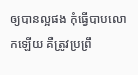ឲ្យបានល្អផង កុំធ្វើបាបលោកឡើយ គឺត្រូវប្រព្រឹ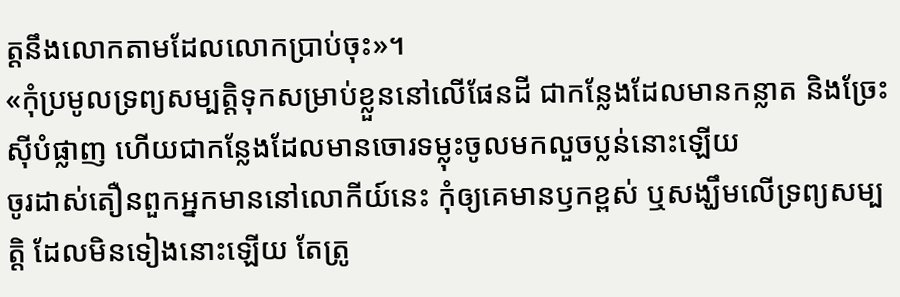ត្តនឹងលោកតាមដែលលោកប្រាប់ចុះ»។
«កុំប្រមូលទ្រព្យសម្បត្តិទុកសម្រាប់ខ្លួននៅលើផែនដី ជាកន្លែងដែលមានកន្លាត និងច្រែះស៊ីបំផ្លាញ ហើយជាកន្លែងដែលមានចោរទម្លុះចូលមកលួចប្លន់នោះឡើយ
ចូរដាស់តឿនពួកអ្នកមាននៅលោកីយ៍នេះ កុំឲ្យគេមានឫកខ្ពស់ ឬសង្ឃឹមលើទ្រព្យសម្បត្តិ ដែលមិនទៀងនោះឡើយ តែត្រូ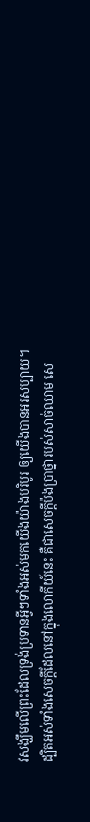វសង្ឃឹមលើព្រះដែលទ្រង់ប្រទានអ្វីៗទាំងអស់មកយើងយ៉ាងបរិបូរ ឲ្យយើងបានអរសប្បាយ។
ដ្បិតអស់ទាំងសេចក្ដីដែលនៅក្នុងលោកីយ៍នេះ គឺជាសេចក្ដីប៉ងប្រាថ្នារបស់សាច់ឈាម សេ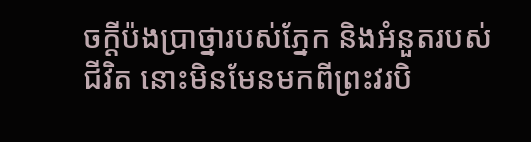ចក្ដីប៉ងប្រាថ្នារបស់ភ្នែក និងអំនួតរបស់ជីវិត នោះមិនមែនមកពីព្រះវរបិ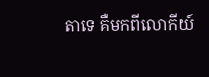តាទេ គឺមកពីលោកីយ៍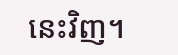នេះវិញ។